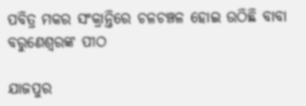ପବିତ୍ର ମକର ସଂକ୍ରାନ୍ତିରେ ଚଳଚଞ୍ଚଳ ହୋଇ ଉଠିଛି ବାବା ବରୁଣେଶ୍ୱରଙ୍କ ପୀଠ

ଯାଜପୁର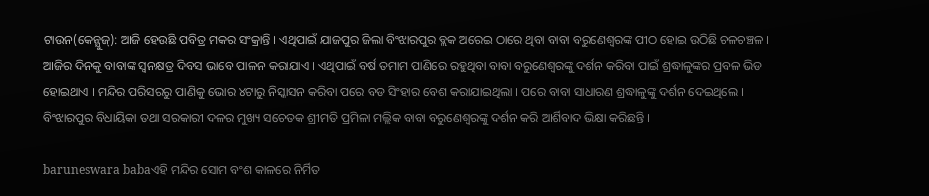ଟାଉନ(କେନ୍ଯୁଜ୍): ଆଜି ହେଉଛି ପବିତ୍ର ମକର ସଂକ୍ରାନ୍ତି । ଏଥିପାଇଁ ଯାଜପୁର ଜିଲା ବିଂଝାରପୁର ବ୍ଲକ ଅରେଇ ଠାରେ ଥିବା ବାବା ବରୁଣେଶ୍ୱରଙ୍କ ପୀଠ ହୋଇ ଉଠିଛି ଚଳଚଞ୍ଚଳ । ଆଜିର ଦିନକୁ ବାବାଙ୍କ ସ୍ୱନକ୍ଷତ୍ର ଦିବସ ଭାବେ ପାଳନ କରାଯାଏ । ଏଥିପାଇଁ ବର୍ଷ ତମାମ ପାଣିରେ ରହୁଥିବା ବାବା ବରୁଣେଶ୍ୱରଙ୍କୁ ଦର୍ଶନ କରିବା ପାଇଁ ଶ୍ରଦ୍ଧାଳୁଙ୍କର ପ୍ରବଳ ଭିଡ ହୋଇଥାଏ । ମନ୍ଦିର ପରିସରରୁ ପାଣିକୁ ଭୋର ୪ଟାରୁ ନିସ୍କାସନ କରିବା ପରେ ବଡ ସିଂହାର ବେଶ କରାଯାଇଥିଲା । ପରେ ବାବା ସାଧାରଣ ଶ୍ରଦ୍ଧାଳୁଙ୍କୁ ଦର୍ଶନ ଦେଇଥିଲେ । ବିଂଝାରପୁର ବିଧାୟିକା ତଥା ସରକାରୀ ଦଳର ମୁଖ୍ୟ ସଚେତକ ଶ୍ରୀମତି ପ୍ରମିଳା ମଲ୍ଲିକ ବାବା ବରୁଣେଶ୍ୱରଙ୍କୁ ଦର୍ଶନ କରି ଆର୍ଶିବାଦ ଭିକ୍ଷା କରିଛନ୍ତି ।

baruneswara babaଏହି ମନ୍ଦିର ସୋମ ବଂଶ କାଳରେ ନିର୍ମିତ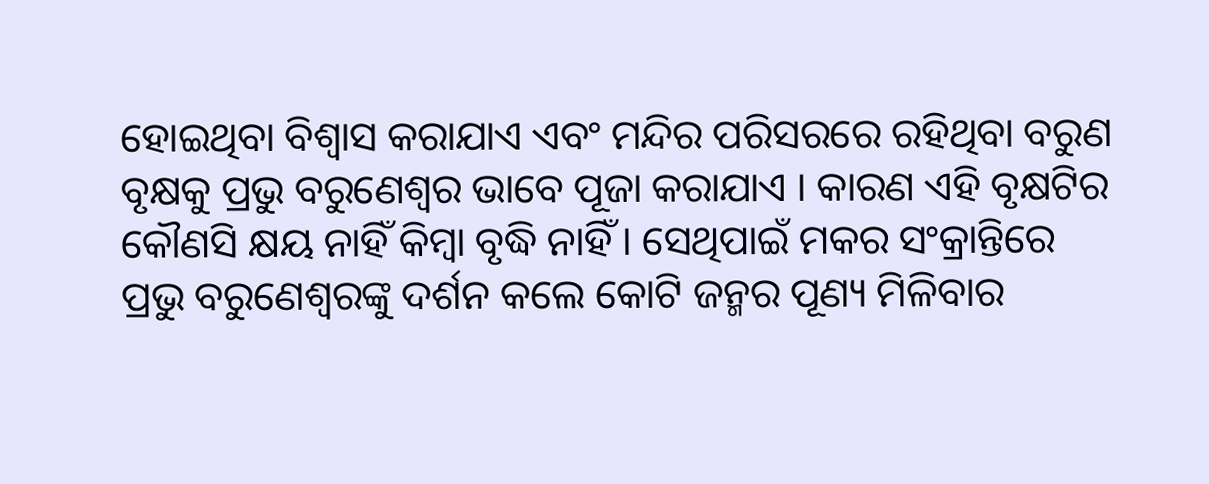ହୋଇଥିବା ବିଶ୍ୱାସ କରାଯାଏ ଏବଂ ମନ୍ଦିର ପରିସରରେ ରହିଥିବା ବରୁଣ ବୃକ୍ଷକୁ ପ୍ରଭୁ ବରୁଣେଶ୍ୱର ଭାବେ ପୂଜା କରାଯାଏ । କାରଣ ଏହି ବୃକ୍ଷଟିର କୌଣସି କ୍ଷୟ ନାହିଁ କିମ୍ବା ବୃଦ୍ଧି ନାହିଁ । ସେଥିପାଇଁ ମକର ସଂକ୍ରାନ୍ତିରେ ପ୍ରଭୁ ବରୁଣେଶ୍ୱରଙ୍କୁ ଦର୍ଶନ କଲେ କୋଟି ଜନ୍ମର ପୂଣ୍ୟ ମିଳିବାର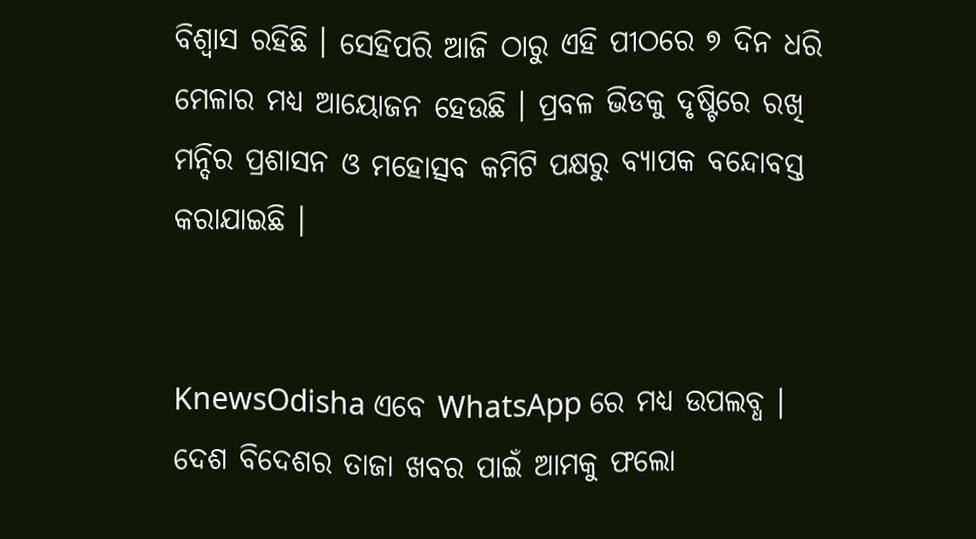ବିଶ୍ୱାସ ରହିଛି । ସେହିପରି ଆଜି ଠାରୁ ଏହି ପୀଠରେ ୭ ଦିନ ଧରି ମେଳାର ମଧ୍ୟ ଆୟୋଜନ ହେଉଛି । ପ୍ରବଳ ଭିଡକୁ ଦୃଷ୍ଟିରେ ରଖି ମନ୍ଦିର ପ୍ରଶାସନ ଓ ମହୋତ୍ସବ କମିଟି ପକ୍ଷରୁ ବ୍ୟାପକ ବନ୍ଦୋବସ୍ତ କରାଯାଇଛି ।


KnewsOdisha ଏବେ WhatsApp ରେ ମଧ୍ୟ ଉପଲବ୍ଧ । ଦେଶ ବିଦେଶର ତାଜା ଖବର ପାଇଁ ଆମକୁ ଫଲୋ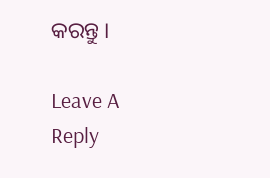କରନ୍ତୁ ।

Leave A Reply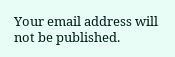Your email address will not be published.